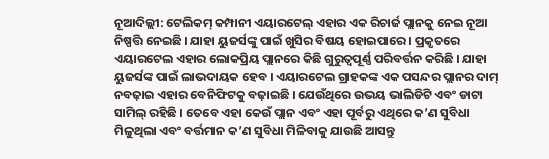ନୂଆଦିଲ୍ଲୀ: ଟେଲିକମ୍ କମ୍ପାନୀ ଏୟାରଟେଲ୍ ଏହାର ଏକ ରିଚାର୍ଜ ପ୍ଲାନକୁ ନେଇ ନୂଆ ନିଷ୍ପତ୍ତି ନେଇଛି । ଯାହା ୟୁଜର୍ସଙ୍କୁ ପାଇଁ ଖୁସିର ବିଷୟ ହୋଇପାରେ । ପ୍ରକୃତରେ ଏୟାରଟେଲ ଏହାର ଲୋକପ୍ରିୟ ପ୍ଲାନରେ କିଛି ଗୁରୁତ୍ୱପୂର୍ଣ୍ଣ ପରିବର୍ତ୍ତନ କରିଛି । ଯାହା ୟୁଜର୍ସଙ୍କ ପାଇଁ ଲାଭଦାୟକ ହେବ । ଏୟାରଟେଲ ଗ୍ରାହକଙ୍କ ଏକ ପସନ୍ଦର ପ୍ଲାନର ଦାମ୍ ନବଢ଼ାଇ ଏହାର ବେନିଫିଟକୁ ବଢ଼ାଇଛି । ଯେଉଁଥିରେ ଉଭୟ ଭାଲିଡିଟି ଏବଂ ଡାଟା ସାମିଲ୍ ରହିଛି । ତେବେ ଏହା କେଉଁ ପ୍ଲାନ ଏବଂ ଏହା ପୂର୍ବରୁ ଏଥିରେ କ’ଣ ସୁବିଧା ମିଳୁଥିଲା ଏବଂ ବର୍ତ୍ତମାନ କ’ଣ ସୁବିଧା ମିଳିବାକୁ ଯାଉଛି ଆସନ୍ତୁ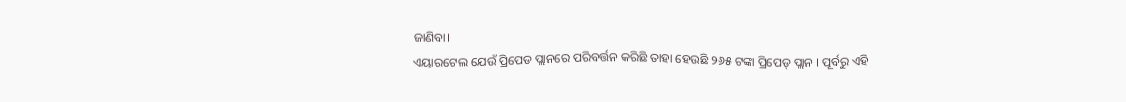ଜାଣିବା।
ଏୟାରଟେଲ ଯେଉଁ ପ୍ରିପେଡ ପ୍ଲାନରେ ପରିବର୍ତ୍ତନ କରିଛି ତାହା ହେଉଛି ୨୬୫ ଟଙ୍କା ପ୍ରିପେଡ୍ ପ୍ଲାନ । ପୂର୍ବରୁ ଏହି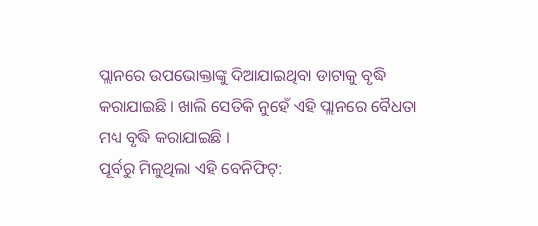ପ୍ଲାନରେ ଉପଭୋକ୍ତାଙ୍କୁ ଦିଆଯାଇଥିବା ଡାଟାକୁ ବୃଦ୍ଧି କରାଯାଇଛି । ଖାଲି ସେତିକି ନୁହେଁ ଏହି ପ୍ଲାନରେ ବୈଧତା ମଧ୍ୟ ବୃଦ୍ଧି କରାଯାଇଛି ।
ପୂର୍ବରୁ ମିଳୁଥିଲା ଏହି ବେନିଫିଟ୍: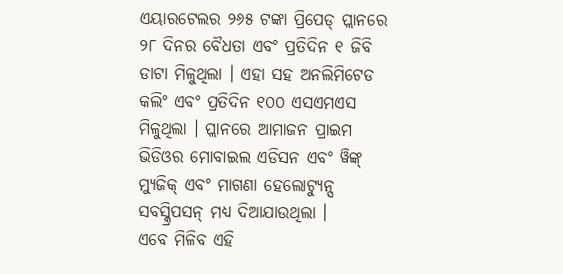ଏୟାରଟେଲର ୨୬୫ ଟଙ୍କା ପ୍ରିପେଡ୍ ପ୍ଲାନରେ ୨୮ ଦିନର ବୈଧତା ଏବଂ ପ୍ରତିଦିନ ୧ ଜିବି ଡାଟା ମିଳୁଥିଲା । ଏହା ସହ ଅନଲିମିଟେଡ କଲିଂ ଏବଂ ପ୍ରତିଦିନ ୧୦୦ ଏସଏମଏସ ମିଳୁଥିଲା । ପ୍ଲାନରେ ଆମାଜନ ପ୍ରାଇମ ଭିଡିଓର ମୋବାଇଲ ଏଡିସନ ଏବଂ ୱିଙ୍କ୍ ମ୍ୟୁଜିକ୍ ଏବଂ ମାଗଣା ହେଲୋଟ୍ୟୁନ୍ସ ସବସ୍କ୍ରିପସନ୍ ମଧ୍ୟ ଦିଆଯାଉଥିଲା ।
ଏବେ ମିଳିବ ଏହି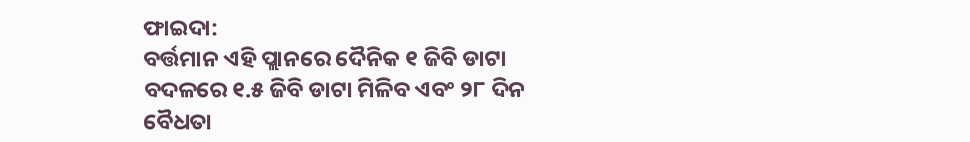ଫାଇଦା:
ବର୍ତ୍ତମାନ ଏହି ପ୍ଲାନରେ ଦୈନିକ ୧ ଜିବି ଡାଟା ବଦଳରେ ୧.୫ ଜିବି ଡାଟା ମିଳିବ ଏବଂ ୨୮ ଦିନ ବୈଧତା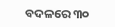ବଦଳରେ ୩୦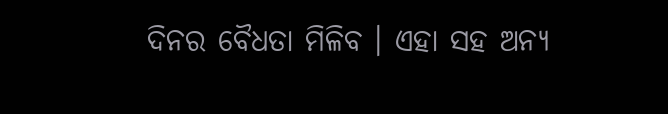ଦିନର ବୈଧତା ମିଳିବ । ଏହା ସହ ଅନ୍ୟ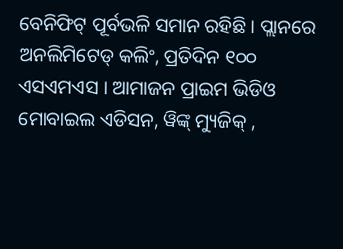ବେନିଫିଟ୍ ପୂର୍ବଭଳି ସମାନ ରହିଛି । ପ୍ଲାନରେ ଅନଲିମିଟେଡ୍ କଲିଂ, ପ୍ରତିଦିନ ୧୦୦ ଏସଏମଏସ । ଆମାଜନ ପ୍ରାଇମ ଭିଡିଓ ମୋବାଇଲ ଏଡିସନ, ୱିଙ୍କ୍ ମ୍ୟୁଜିକ୍ ,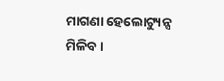ମାଗଣା ହେଲୋଟ୍ୟୁନ୍ସ ମିଳିବ ।